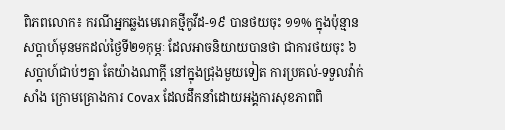ពិភពលោក៖ ករណីអ្នកឆ្លងមេរោគថ្មីកូវីដ-១៩ បានថយចុះ ១១% ក្នុងប៉ុន្មានសប្ដាហ៍មុនមកដល់ថ្ងៃទី២១កុម្ភៈ ដែលអាចនិយាយបានថា ជាការថយចុះ ៦សប្ដាហ៍ជាប់ៗគ្នា តែយ៉ាងណាក្ដី នៅក្នុងជ្រុងមួយទៀត ការប្រគល់-ទទួលវ៉ាក់សាំង ក្រោមគ្រោងការ Covax ដែលដឹកនាំដោយអង្គការសុខភាពពិ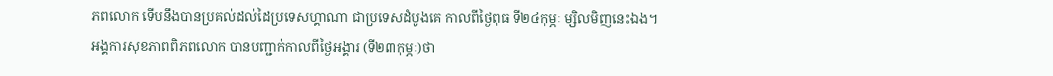ភពលោក ទើបនឹងបានប្រគល់ដល់ដៃប្រទេសហ្គាណា ជាប្រទេសដំបូងគេ កាលពីថ្ងៃពុធ ទី២៤កុម្ភៈ ម្សិលមិញនេះឯង។
អង្គការសុខភាពពិភពលោក បានបញ្ជាក់កាលពីថ្ងៃអង្គារ (ទី២៣កុម្ភៈ)ថា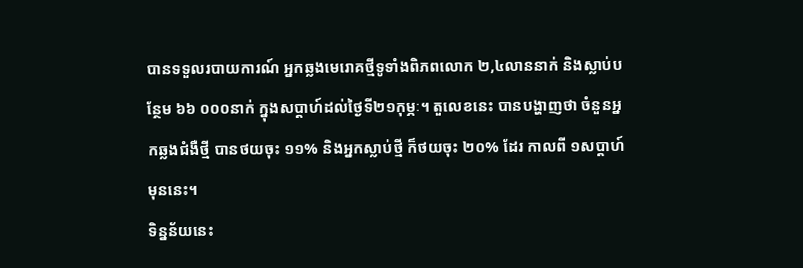បានទទួលរបាយការណ៍ អ្នកឆ្លងមេរោគថ្មីទូទាំងពិភពលោក ២,៤លាននាក់ និងស្លាប់បន្ថែម ៦៦ ០០០នាក់ ក្នុងសប្ដាហ៍ដល់ថ្ងៃទី២១កុម្ភៈ។ តួលេខនេះ បានបង្ហាញថា ចំនួនអ្នកឆ្លងជំងឺថ្មី បានថយចុះ ១១% និងអ្នកស្លាប់ថ្មី ក៏ថយចុះ ២០% ដែរ កាលពី ១សប្ដាហ៍មុននេះ។
ទិន្នន័យនេះ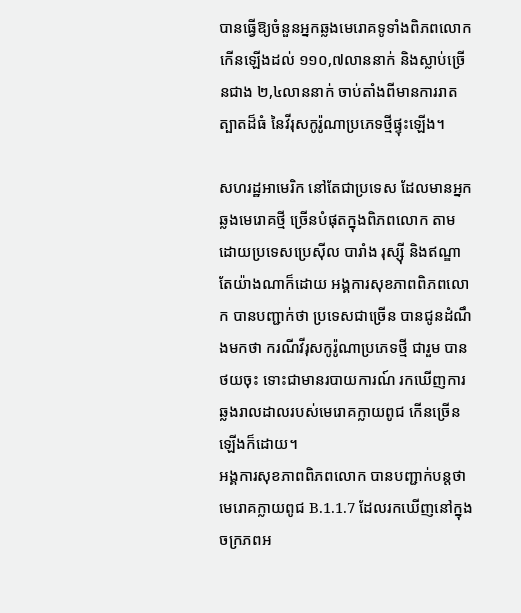បានធ្វើឱ្យចំនួនអ្នកឆ្លងមេរោគទូទាំងពិភពលោក កើនឡើងដល់ ១១០,៧លាននាក់ និងស្លាប់ច្រើនជាង ២,៤លាននាក់ ចាប់តាំងពីមានការរាតត្បាតដ៏ធំ នៃវីរុសកូរ៉ូណាប្រភេទថ្មីផ្ទុះឡើង។

សហរដ្ឋអាមេរិក នៅតែជាប្រទេស ដែលមានអ្នកឆ្លងមេរោគថ្មី ច្រើនបំផុតក្នុងពិភពលោក តាមដោយប្រទេសប្រេស៊ីល បារាំង រុស្ស៊ី និងឥណ្ឌា តែយ៉ាងណាក៏ដោយ អង្គការសុខភាពពិភពលោក បានបញ្ជាក់ថា ប្រទេសជាច្រើន បានជូនដំណឹងមកថា ករណីវីរុសកូរ៉ូណាប្រភេទថ្មី ជារួម បានថយចុះ ទោះជាមានរបាយការណ៍ រកឃើញការឆ្លងរាលដាលរបស់មេរោគក្លាយពូជ កើនច្រើនឡើងក៏ដោយ។
អង្គការសុខភាពពិភពលោក បានបញ្ជាក់បន្តថា មេរោគក្លាយពូជ B.1.1.7 ដែលរកឃើញនៅក្នុងចក្រភពអ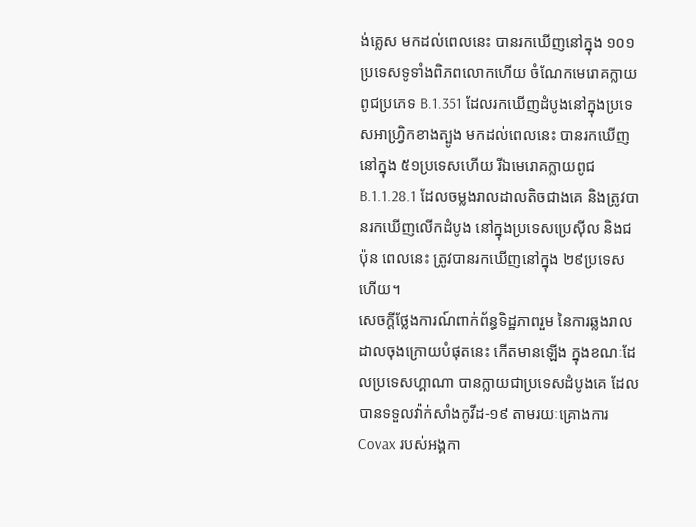ង់គ្លេស មកដល់ពេលនេះ បានរកឃើញនៅក្នុង ១០១ប្រទេសទូទាំងពិភពលោកហើយ ចំណែកមេរោគក្លាយពូជប្រភេទ B.1.351 ដែលរកឃើញដំបូងនៅក្នុងប្រទេសអាហ្វ្រិកខាងត្បូង មកដល់ពេលនេះ បានរកឃើញនៅក្នុង ៥១ប្រទេសហើយ រីឯមេរោគក្លាយពូជ B.1.1.28.1 ដែលចម្លងរាលដាលតិចជាងគេ និងត្រូវបានរកឃើញលើកដំបូង នៅក្នុងប្រទេសប្រេស៊ីល និងជប៉ុន ពេលនេះ ត្រូវបានរកឃើញនៅក្នុង ២៩ប្រទេសហើយ។
សេចក្ដីថ្លែងការណ៍ពាក់ព័ន្ធទិដ្ឋភាពរួម នៃការឆ្លងរាលដាលចុងក្រោយបំផុតនេះ កើតមានឡើង ក្នុងខណៈដែលប្រទេសហ្គាណា បានក្លាយជាប្រទេសដំបូងគេ ដែលបានទទួលវ៉ាក់សាំងកូវីដ-១៩ តាមរយៈគ្រោងការ Covax របស់អង្គកា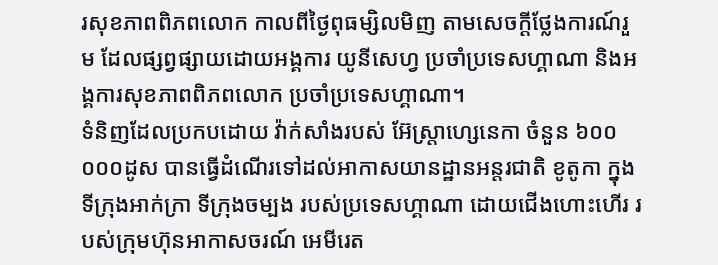រសុខភាពពិភពលោក កាលពីថ្ងៃពុធម្សិលមិញ តាមសេចក្ដីថ្លែងការណ៍រួម ដែលផ្សព្វផ្សាយដោយអង្គការ យូនីសេហ្វ ប្រចាំប្រទេសហ្គាណា និងអង្គការសុខភាពពិភពលោក ប្រចាំប្រទេសហ្គាណា។
ទំនិញដែលប្រកបដោយ វ៉ាក់សាំងរបស់ អ៊ែស្ត្រាហ្សេនេកា ចំនួន ៦០០ ០០០ដូស បានធ្វើដំណើរទៅដល់អាកាសយានដ្ឋានអន្តរជាតិ ខូតូកា ក្នុងទីក្រុងអាក់ក្រា ទីក្រុងចម្បង របស់ប្រទេសហ្គាណា ដោយជើងហោះហើរ របស់ក្រុមហ៊ុនអាកាសចរណ៍ អេមីរេត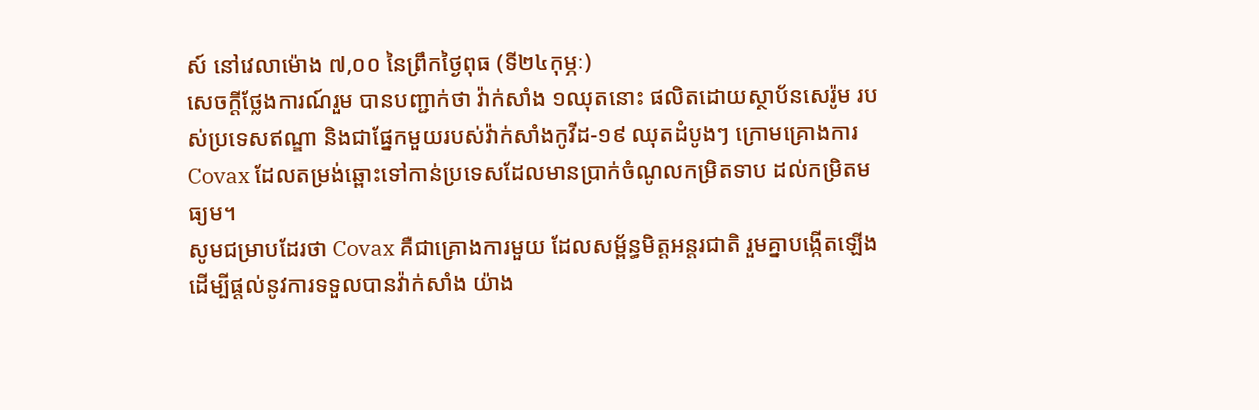ស៍ នៅវេលាម៉ោង ៧,០០ នៃព្រឹកថ្ងៃពុធ (ទី២៤កុម្ភៈ)
សេចក្ដីថ្លែងការណ៍រួម បានបញ្ជាក់ថា វ៉ាក់សាំង ១ឈុតនោះ ផលិតដោយស្ថាប័នសេរ៉ូម របស់ប្រទេសឥណ្ឌា និងជាផ្នែកមួយរបស់វ៉ាក់សាំងកូវីដ-១៩ ឈុតដំបូងៗ ក្រោមគ្រោងការ Covax ដែលតម្រង់ឆ្ពោះទៅកាន់ប្រទេសដែលមានប្រាក់ចំណូលកម្រិតទាប ដល់កម្រិតមធ្យម។
សូមជម្រាបដែរថា Covax គឺជាគ្រោងការមួយ ដែលសម្ព័ន្ធមិត្តអន្តរជាតិ រួមគ្នាបង្កើតឡើង ដើម្បីផ្ដល់នូវការទទួលបានវ៉ាក់សាំង យ៉ាង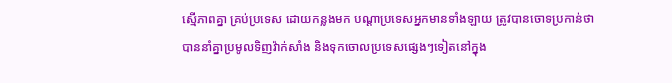ស្មើភាពគ្នា គ្រប់ប្រទេស ដោយកន្លងមក បណ្ដាប្រទេសអ្នកមានទាំងឡាយ ត្រូវបានចោទប្រកាន់ថា បាននាំគ្នាប្រមូលទិញវ៉ាក់សាំង និងទុកចោលប្រទេសផ្សេងៗទៀតនៅក្នុង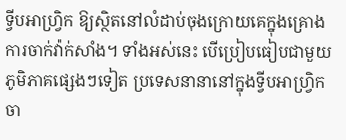ទ្វីបអាហ្វ្រិក ឱ្យស្ថិតនៅលំដាប់ចុងក្រោយគេក្នុងគ្រោងការចាក់វ៉ាក់សាំង។ ទាំងអស់នេះ បើប្រៀបធៀបជាមួយភូមិភាគផ្សេងៗទៀត ប្រទេសនានានៅក្នុងទ្វីបអាហ្វ្រិក ចា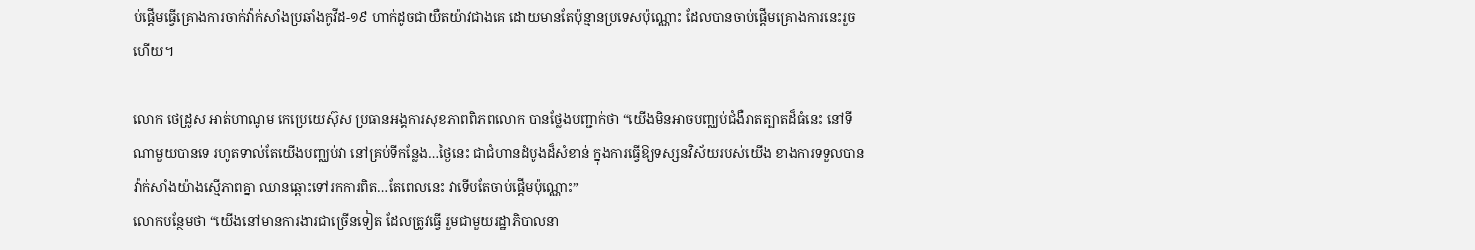ប់ផ្ដើមធ្វើគ្រោងការចាក់វ៉ាក់សាំងប្រឆាំងកូវីដ-១៩ ហាក់ដូចជាយឺតយ៉ាវជាងគេ ដោយមានតែប៉ុន្មានប្រទេសប៉ុណ្ណោះ ដែលបានចាប់ផ្ដើមគ្រោងការនេះរួចហើយ។

លោក ថេដ្រូស អាត់ហាណូម កេប្រេយេស៊ុស ប្រធានអង្គការសុខភាពពិភពលោក បានថ្លែងបញ្ជាក់ថា “យើងមិនអាចបញ្ឈប់ជំងឺរាតត្បាតដ៏ធំនេះ នៅទីណាមួយបានទេ រហូតទាល់តែយើងបញ្ឈប់វា នៅគ្រប់ទីកន្លែង…ថ្ងៃនេះ ជាជំហានដំបូងដ៏សំខាន់ ក្នុងការធ្វើឱ្យទស្សនវិស័យរបស់យើង ខាងការទទួលបានវ៉ាក់សាំងយ៉ាងស្មើភាពគ្នា ឈានឆ្ពោះទៅរកការពិត…តែពេលនេះ វាទើបតែចាប់ផ្ដើមប៉ុណ្ណោះ”
លោកបន្ថែមថា “យើងនៅមានការងារជាច្រើនទៀត ដែលត្រូវធ្វើ រួមជាមួយរដ្ឋាភិបាលនា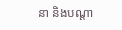នា និងបណ្ដា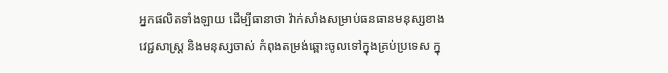អ្នកផលិតទាំងឡាយ ដើម្បីធានាថា វ៉ាក់សាំងសម្រាប់ធនធានមនុស្សខាងវេជ្ជសាស្ត្រ និងមនុស្សចាស់ កំពុងតម្រង់ឆ្ពោះចូលទៅក្នុងគ្រប់ប្រទេស ក្នុ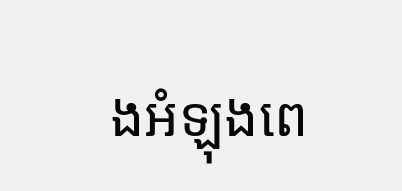ងអំឡុងពេ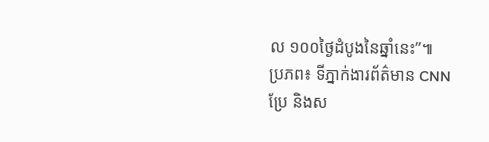ល ១០០ថ្ងៃដំបូងនៃឆ្នាំនេះ”៕
ប្រភព៖ ទីភ្នាក់ងារព័ត៌មាន CNN
ប្រែ និងស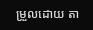ម្រួលដោយ តា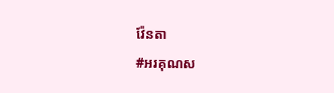វ៉ែនតា
#អរគុណស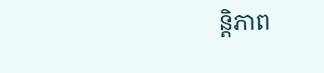ន្តិភាព